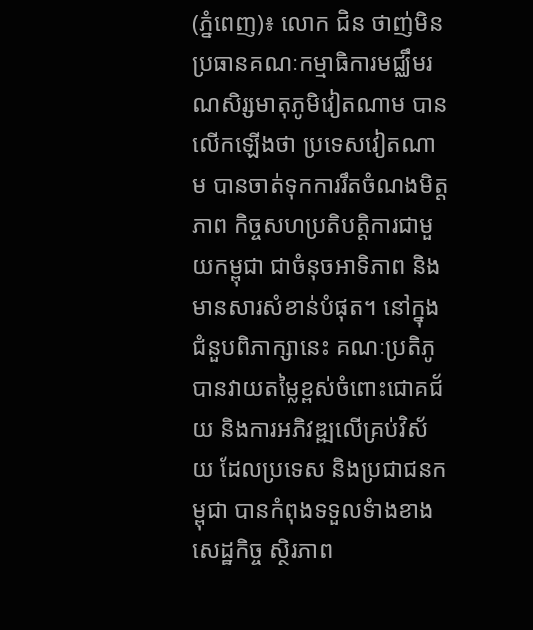(ភ្នំពេញ)៖ លោក ជិន ថាញ់មិន ប្រធានគណៈកម្មាធិការមជ្ឈឹមរណសិរ្សមាតុភូមិវៀតណាម បានលើកឡើងថា ប្រទេសវៀតណាម បានចាត់ទុកការរឹតចំណងមិត្តភាព កិច្ចសហប្រតិបត្តិការជាមួយកម្ពុជា ជាចំនុចអាទិភាព និងមានសារសំខាន់បំផុត។ នៅក្នុងជំនួបពិភាក្សានេះ គណៈប្រតិភូ បានវាយតម្លៃខ្ពស់ចំពោះជោគជ័យ និងការអភិវឌ្ឍលើគ្រប់វិស័យ ដែលប្រទេស និងប្រជាជនកម្ពុជា បានកំពុងទទួលទំាងខាងសេដ្ឋកិច្ច ស្ថិរភាព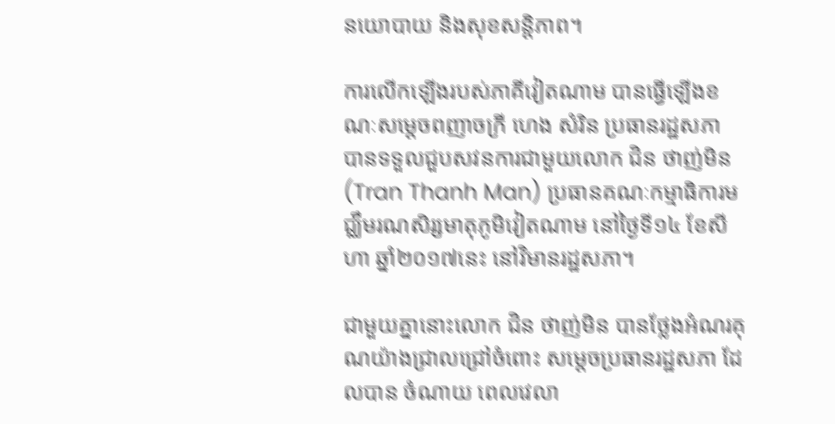នយោបាយ និងសុខសន្តិភាព។

ការលើកឡើងរបស់ភាគីវៀតណាម បានធ្វើឡើងខណៈសម្តេចពញាចក្រី ហេង សំរិន ប្រធានរដ្ឋសភា បានទទួលជួបសវនការជាមួយលោក ជិន ថាញ់មិន (Tran Thanh Man) ប្រធានគណៈកម្មាធិការមជ្ឈឹមរណសិរ្សមាតុភូមិវៀតណាម នៅថ្ងៃទី១៤ ខែសីហា ឆ្នាំ២០១៧នេះ នៅវិមានរដ្ឋសភា។

ជាមួយគ្នានោះលោក ជិន ថាញ់មិន បានថ្លែងអំណរគុណយ៉ាងជ្រាលជ្រៅចំពោះ សម្តេចប្រធានរដ្ឋសភា ដែលបាន ចំណាយ ពេលវេលា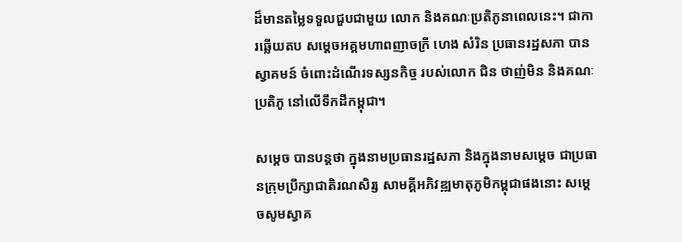ដ៏មានតម្លៃទទួលជួបជាមួយ លោក និងគណៈប្រតិភូនាពេលនេះ។ ជាការឆ្លើយតប សម្តេចអគ្គមហាពញាចក្រី ហេង សំរិន ប្រធានរដ្ឋសភា បានស្វាគមន៍ ចំពោះដំណើរទស្សនកិច្ច របស់លោក ជិន ថាញ់មិន និងគណៈប្រតិភូ នៅលើទឹកដីកម្ពុជា។

សម្តេច បានបន្តថា ក្នុងនាមប្រធានរដ្ឋសភា និងក្នុងនាមសម្តេច ជាប្រធានក្រុមប្រឹក្សាជាតិរណសិរ្ស សាមគ្គីអភិវឌ្ឍមាតុភូមិកម្ពុជាផងនោះ សម្តេចសូមស្វាគ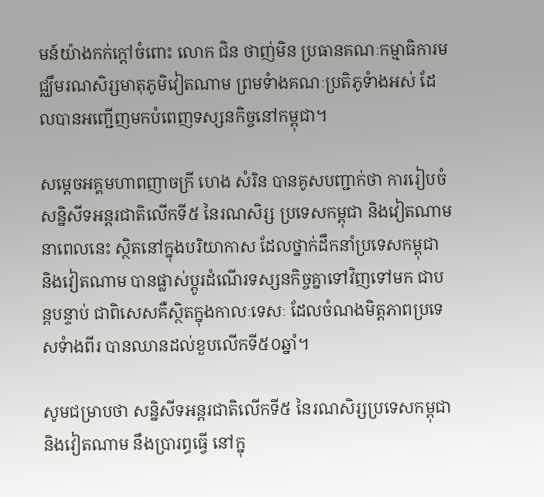មន៍យ៉ាងកក់ក្តៅចំពោះ លោក ជិន ថាញ់មិន ប្រធានគណៈកម្មាធិការមជ្ឈឹមរណសិរ្សមាតុភូមិវៀតណាម ព្រមទំាងគណៈប្រតិភូទំាងអស់ ដែលបានអញ្ជើញមកបំពេញទស្សនកិច្ចនៅកម្ពុជា។

សម្តេចអគ្គមហាពញាចក្រី ហេង សំរិន បានគូសបញ្ជាក់ថា ការរៀបចំសន្និសីទអន្តរជាតិលើកទី៥ នៃរណសិរ្ស ប្រទេសកម្ពុជា និងវៀតណាមនាពេលនេះ ស្ថិតនៅក្នុងបរិយាកាស ដែលថ្នាក់ដឹកនាំប្រទេសកម្ពុជា និងវៀតណាម បានផ្លាស់ប្តូរដំណើរទស្សនកិច្ចគ្នាទៅវិញទៅមក ជាបន្តបន្ទាប់ ជាពិសេសគឺស្ថិតក្នុងកាលៈទេសៈ ដែលចំណងមិត្តភាពប្រទេសទំាងពីរ បានឈានដល់ខួបលើកទី៥០ឆ្នាំ។

សូមជម្រាបថា សន្និសីទអន្តរជាតិលើកទី៥ នៃរណសិរ្សប្រទេសកម្ពុជា និងវៀតណាម នឹងប្រារព្ធធ្វើ នៅក្នុ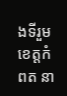ងទីរួម ខេត្តកំពត នា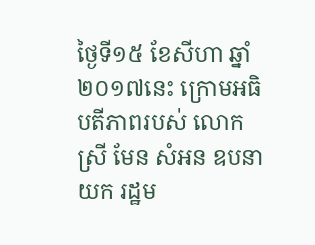ថ្ងៃទី១៥ ខែសីហា ឆ្នាំ២០១៧នេះ ក្រោមអធិបតីភាពរបស់ លោកស្រី មែន សំអន ឧបនាយក រដ្ឋម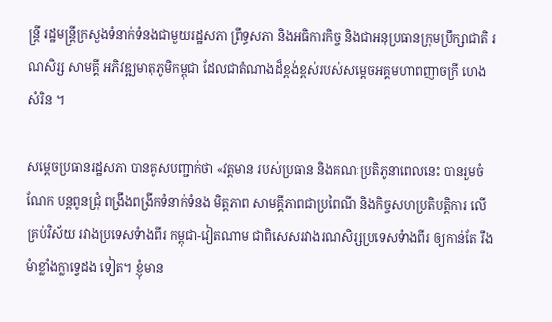ន្រ្តី រដ្ឋមន្ត្រីក្រសួងទំនាក់ទំនងជាមួយរដ្ឋសភា ព្រឹទ្ធសភា និងអធិការកិច្ច និងជាអនុប្រធានក្រុមប្រឹក្សាជាតិ រណសិរ្ស សាមគ្គី អភិវឌ្ឍមាតុភូមិកម្ពុជា ដែលជាតំណាងដ៏ខ្ពង់ខ្ពស់របស់សម្តេចអគ្គមហាពញាចក្រី ហេង សំរិន ។

សម្តេចប្រធានរដ្ឋសភា បានគូសបញ្ជាក់ថា «វត្តមាន របស់ប្រធាន និងគណៈប្រតិភូនាពេលនេះ បានរួមចំណែក បន្តពូនជ្រុំ ពង្រឹងពង្រីកទំនាក់ទំនង មិត្តភាព សាមគ្គីភាពជាប្រពៃណី និងកិច្ចសហប្រតិបត្តិការ លើគ្រប់វិស័យ រវាងប្រទេសទំាងពីរ កម្ពុជា-វៀតណាម ជាពិសេសរវាងរណសិរ្សប្រទេសទំាងពីរ ឲ្យកាន់តែ រឹងមំាខ្លាំងក្លាទ្វេដង ទៀត។ ខ្ញុំមាន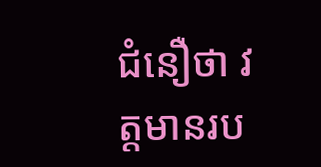ជំនឿថា វត្តមានរប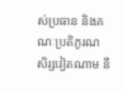ស់ប្រធាន និងគណៈប្រតិភូរណសិរ្សវៀតណាម នឹ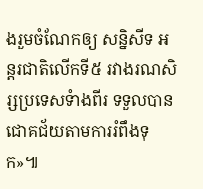ងរួមចំណែកឲ្យ សន្និសីទ អន្តរជាតិលើកទី៥ រវាងរណសិរ្សប្រទេសទំាងពីរ ទទួលបានជោគជ័យតាមការរំពឹងទុក»៕